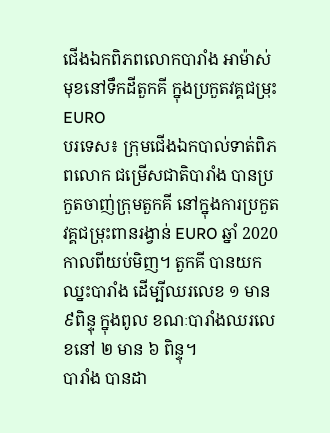ជើងឯកពិភពលោកបារាំង អាម៉ាស់មុខនៅទឹកដីតួកគី ក្នុងប្រកួតវគ្គជម្រុះ EURO
បរទេស៖ ក្រុមជើងឯកបាល់ទាត់ពិភពលោក ជម្រើសជាតិបារាំង បានប្រកួតចាញ់ក្រុមតួកគី នៅក្នុងការប្រកួតវគ្គជម្រុះពានរង្វាន់ EURO ឆ្នាំ 2020 កាលពីយប់មិញ។ តួកគី បានយកឈ្នះបារាំង ដើម្បីឈរលេខ ១ មាន ៩ពិន្ទុ ក្នុងពូល ខណៈបារាំងឈរលេខនៅ ២ មាន ៦ ពិន្ទុ។
បារាំង បានដា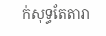ក់សុទ្ធតែតារា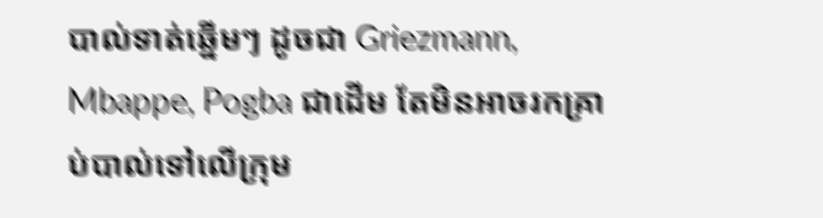បាល់ទាត់ឆ្នើមៗ ដូចជា Griezmann, Mbappe, Pogba ជាដើម តែមិនអាចរកគ្រាប់បាល់ទៅលើក្រុម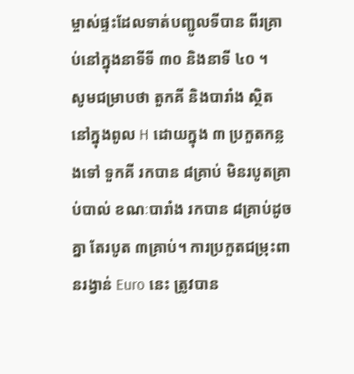ម្ចាស់ផ្ទះដែលទាត់បញ្ជូលទីបាន ពីរគ្រាប់នៅក្នុងនាទីទី ៣០ និងនាទី ៤០ ។
សូមជម្រាបថា តួកគី និងបារាំង ស្ថិតនៅក្នុងពូល H ដោយក្នុង ៣ ប្រកួតកន្លងទៅ ទួកគី រកបាន ៨គ្រាប់ មិនរបូតគ្រាប់បាល់ ខណៈបារាំង រកបាន ៨គ្រាប់ដូចគ្នា តែរបូត ៣គ្រាប់។ ការប្រកួតជម្រុះពានរង្វាន់ Euro នេះ ត្រូវបាន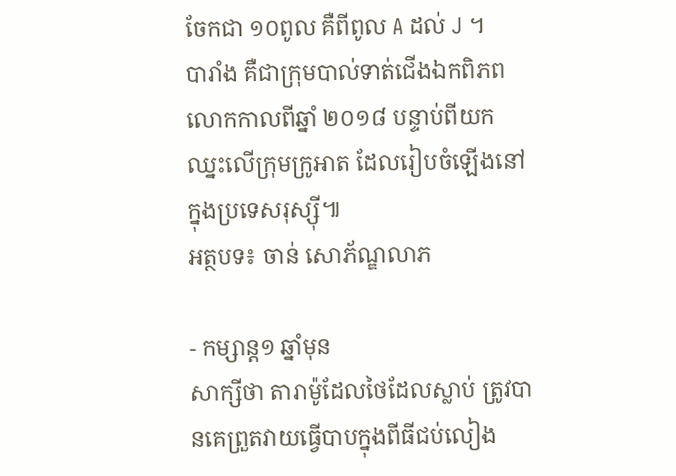ចែកជា ១០ពូល គឺពីពូល A ដល់ J ។
បារាំង គឺជាក្រុមបាល់ទាត់ជើងឯកពិភពលោកកាលពីឆ្នាំ ២០១៨ បន្ទាប់ពីយកឈ្នះលើក្រុមក្រូអាត ដែលរៀបចំឡើងនៅក្នុងប្រទេសរុស្ស៊ី៕
អត្ថបទ៖ ចាន់ សោភ័ណ្ឌលាភ

- កម្សាន្ត១ ឆ្នាំមុន
សាក្សីថា តារាម៉ូដែលថៃដែលស្លាប់ ត្រូវបានគេព្រួតវាយធ្វើបាបក្នុងពីធីជប់លៀង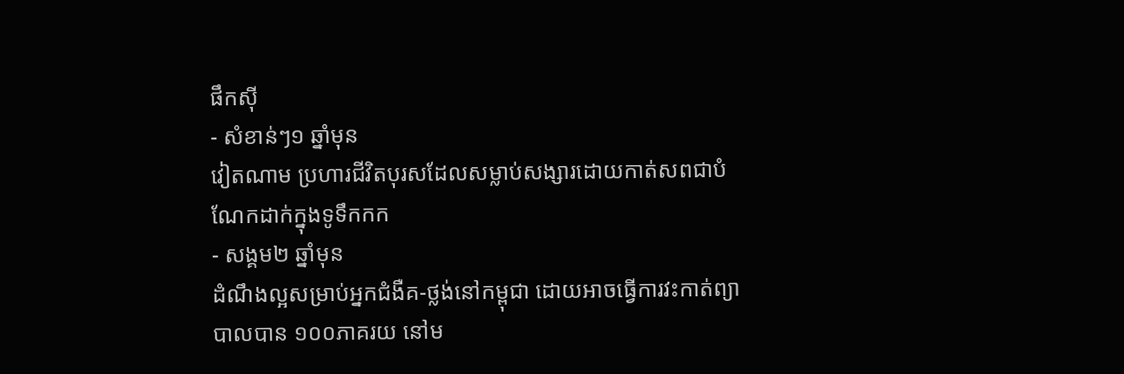ផឹកស៊ី
- សំខាន់ៗ១ ឆ្នាំមុន
វៀតណាម ប្រហារជីវិតបុរសដែលសម្លាប់សង្សារដោយកាត់សពជាបំណែកដាក់ក្នុងទូទឹកកក
- សង្គម២ ឆ្នាំមុន
ដំណឹងល្អសម្រាប់អ្នកជំងឺគ-ថ្លង់នៅកម្ពុជា ដោយអាចធ្វើការវះកាត់ព្យាបាលបាន ១០០ភាគរយ នៅម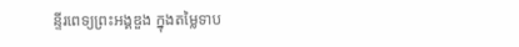ន្ទីរពេទ្យព្រះអង្គឌួង ក្នុងតម្លៃទាប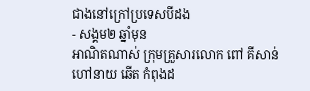ជាងនៅក្រៅប្រទេសបីដង
- សង្គម២ ឆ្នាំមុន
អាណិតណាស់ ក្រុមគ្រួសារលោក ពៅ គីសាន់ ហៅនាយ ឆើត កំពុងដ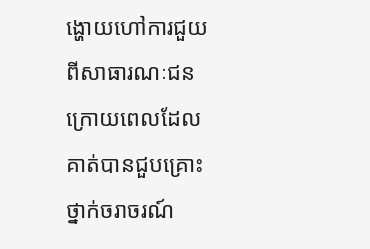ង្ហោយហៅការជួយពីសាធារណៈជន ក្រោយពេលដែលគាត់បានជួបគ្រោះថ្នាក់ចរាចរណ៍